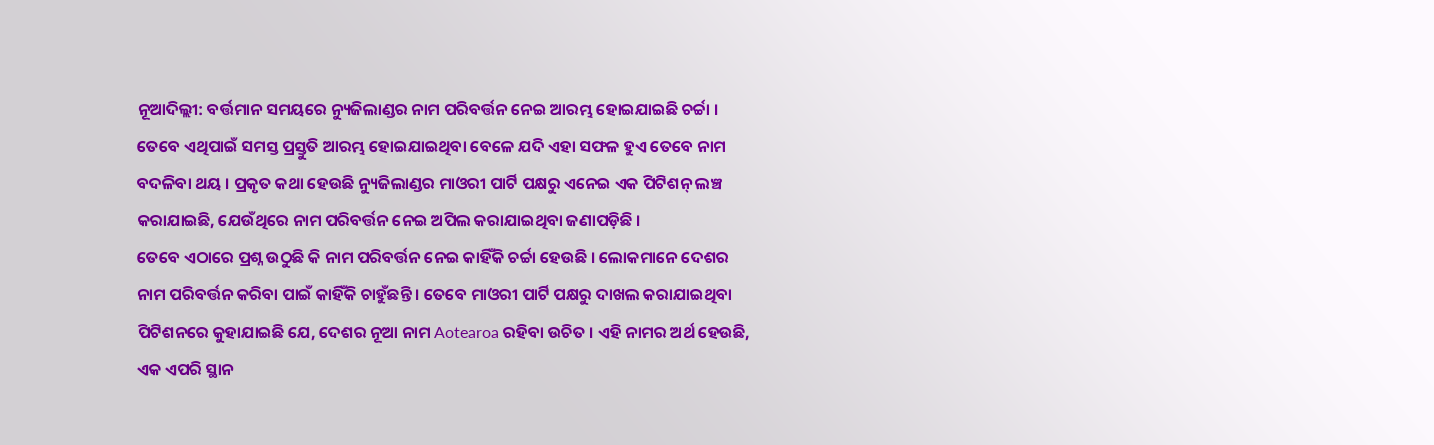ନୂଆଦିଲ୍ଲୀ: ବର୍ତ୍ତମାନ ସମୟରେ ନ୍ୟୁଜିଲାଣ୍ଡର ନାମ ପରିବର୍ତ୍ତନ ନେଇ ଆରମ୍ଭ ହୋଇଯାଇଛି ଚର୍ଚ୍ଚା । ତେବେ ଏଥିପାଇଁ ସମସ୍ତ ପ୍ରସ୍ତୁତି ଆରମ୍ଭ ହୋଇଯାଇଥିବା ବେଳେ ଯଦି ଏହା ସଫଳ ହୁଏ ତେବେ ନାମ ବଦଳିବା ଥୟ । ପ୍ରକୃତ କଥା ହେଉଛି ନ୍ୟୁଜିଲାଣ୍ଡର ମାଓରୀ ପାର୍ଟି ପକ୍ଷରୁ ଏନେଇ ଏକ ପିଟିଶନ୍ ଲଞ୍ଚ କରାଯାଇଛି, ଯେଉଁଥିରେ ନାମ ପରିବର୍ତ୍ତନ ନେଇ ଅପିଲ କରାଯାଇଥିବା ଜଣାପଡ଼ିଛି ।
ତେବେ ଏଠାରେ ପ୍ରଶ୍ନ ଉଠୁଛି କି ନାମ ପରିବର୍ତ୍ତନ ନେଇ କାହିଁକି ଚର୍ଚ୍ଚା ହେଉଛି । ଲୋକମାନେ ଦେଶର ନାମ ପରିବର୍ତ୍ତନ କରିବା ପାଇଁ କାହିଁକି ଚାହୁଁଛନ୍ତି । ତେବେ ମାଓରୀ ପାର୍ଟି ପକ୍ଷରୁ ଦାଖଲ କରାଯାଇଥିବା ପିଟିଶନରେ କୁହାଯାଇଛି ଯେ, ଦେଶର ନୂଆ ନାମ Aotearoa ରହିବା ଉଚିତ । ଏହି ନାମର ଅର୍ଥ ହେଉଛି, ଏକ ଏପରି ସ୍ଥାନ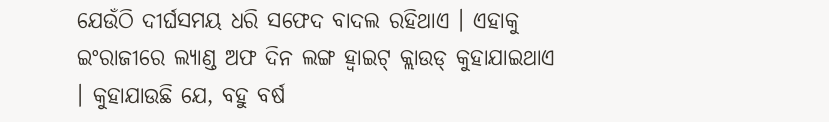ଯେଉଁଠି ଦୀର୍ଘସମୟ ଧରି ସଫେଦ ବାଦଲ ରହିଥାଏ । ଏହାକୁ ଇଂରାଜୀରେ ଲ୍ୟାଣ୍ଡ ଅଫ ଦିନ ଲଙ୍ଗ ହ୍ୱାଇଟ୍ କ୍ଲାଉଡ୍ କୁହାଯାଇଥାଏ । କୁହାଯାଉଛି ଯେ, ବହୁ ବର୍ଷ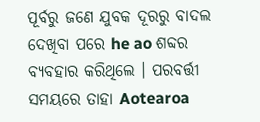ପୂର୍ବରୁ ଜଣେ ଯୁବକ ଦୂରରୁ ବାଦଲ ଦେଖିବା ପରେ he ao ଶବ୍ଦର ବ୍ୟବହାର କରିଥିଲେ । ପରବର୍ତ୍ତୀ ସମୟରେ ତାହା Aotearoa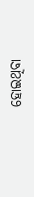ହୋଇଥିବା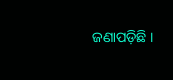ଜଣାପଡ଼ିଛି ।